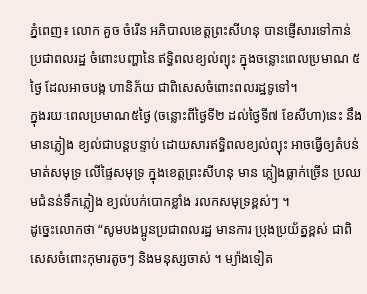ភ្នំពេញ៖ លោក គួច ចំរើន អភិបាលខេត្តព្រះសីហនុ បានផ្ញើសារទៅកាន់ ប្រជាពលរដ្ឋ ចំពោះបញ្ហានៃ ឥទ្ធិពលខ្យល់ព្យុះ ក្នុងចន្លោះពេលប្រមាណ ៥ថ្ងៃ ដែលអាចបង្ក ហានិភ័យ ជាពិសេសចំពោះពលរដ្ឋទូទៅ។
ក្នុងរយៈពេលប្រមាណ៥ថ្ងៃ (ចន្លោះពីថ្ងៃទី២ ដល់ថ្ងៃទី៧ ខែសីហា)នេះ នឹងមានភ្លៀង ខ្យល់ជាបន្ដបន្ទាប់ ដោយសារឥទ្ធិពលខ្យល់ព្យុះ អាចធ្វើឲ្យតំបន់មាត់សមុទ្រ លើផ្ទៃសមុទ្រ ក្នុងខេត្តព្រះសីហនុ មាន ភ្លៀងធ្លាក់ច្រើន ប្រឈមជំនន់ទឹកភ្លៀង ខ្យល់បក់បោកខ្លាំង រលកសមុទ្រខ្ពស់ៗ ។
ដូច្នេះលោកថា “សូមបងប្អូនប្រជាពលរដ្ឋ មានការ ប្រុងប្រយ័ត្នខ្ពស់ ជាពិសេសចំពោះកុមារតូចៗ និងមនុស្សចាស់ ។ ម្យ៉ាងទៀត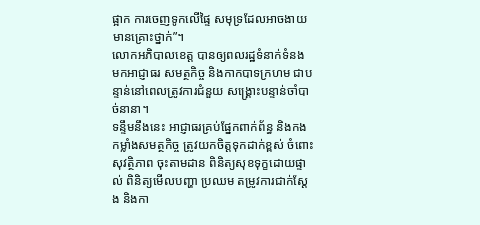ផ្អាក ការចេញទូកលើផ្ទៃ សមុទ្រដែលអាចងាយ មានគ្រោះថ្នាក់”។
លោកអភិបាលខេត្ត បានឲ្យពលរដ្ឋទំនាក់ទំនង មកអាជ្ញាធរ សមត្ថកិច្ច និងកាកបាទក្រហម ជាបន្ទាន់នៅពេលត្រូវការជំនួយ សង្រ្គោះបន្ទាន់ចាំបាច់នានា។
ទន្ទឹមនឹងនេះ អាជ្ញាធរគ្រប់ផ្នែកពាក់ព័ន្ធ និងកងកម្លាំងសមត្ថកិច្ច ត្រូវយកចិត្តទុកដាក់ខ្ពស់ ចំពោះសុវត្ថិភាព ចុះតាមដាន ពិនិត្យសុខទុក្ខដោយផ្ទាល់ ពិនិត្យមើលបញ្ហា ប្រឈម តម្រូវការជាក់ស្ដែង និងកា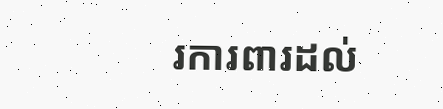រការពារដល់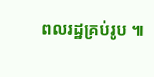ពលរដ្ឋគ្រប់រូប ៕